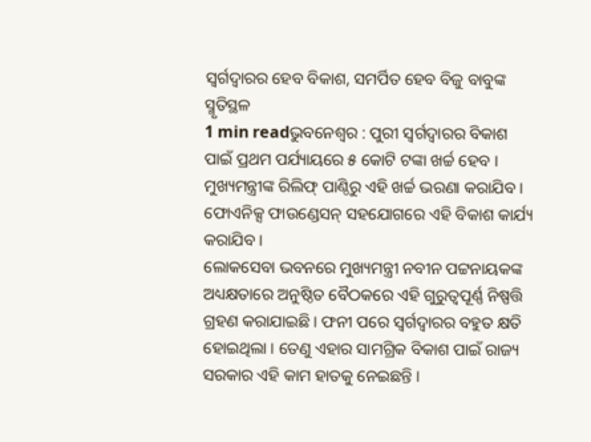ସ୍ୱର୍ଗଦ୍ୱାରର ହେବ ବିକାଶ, ସମର୍ପିତ ହେବ ବିଜୁ ବାବୁଙ୍କ ସ୍ମୃତିସ୍ଥଳ
1 min readଭୁବନେଶ୍ୱର : ପୁରୀ ସ୍ୱର୍ଗଦ୍ୱାରର ବିକାଶ ପାଇଁ ପ୍ରଥମ ପର୍ଯ୍ୟାୟରେ ୫ କୋଟି ଟଙ୍କା ଖର୍ଚ୍ଚ ହେବ । ମୁଖ୍ୟମନ୍ତ୍ରୀଙ୍କ ରିଲିଫ୍ ପାଣ୍ଠିରୁ ଏହି ଖର୍ଚ୍ଚ ଭରଣା କରାଯିବ । ଫୋଏନିକ୍ସ ଫାଉଣ୍ଡେସନ୍ ସହଯୋଗରେ ଏହି ବିକାଶ କାର୍ଯ୍ୟ କରାଯିବ ।
ଲୋକସେବା ଭବନରେ ମୁଖ୍ୟମନ୍ତ୍ରୀ ନବୀନ ପଟ୍ଟନାୟକଙ୍କ ଅଧ୍ୟକ୍ଷତାରେ ଅନୁଷ୍ଠିତ ବୈଠକରେ ଏହି ଗୁରୁତ୍ୱପୂର୍ଣ୍ଣ ନିଷ୍ପତ୍ତି ଗ୍ରହଣ କରାଯାଇଛି । ଫନୀ ପରେ ସ୍ୱର୍ଗଦ୍ୱାରର ବହୁତ କ୍ଷତି ହୋଇଥିଲା । ତେଣୁ ଏହାର ସାମଗ୍ରିକ ବିକାଶ ପାଇଁ ରାଜ୍ୟ ସରକାର ଏହି କାମ ହାତକୁ ନେଇଛନ୍ତି ।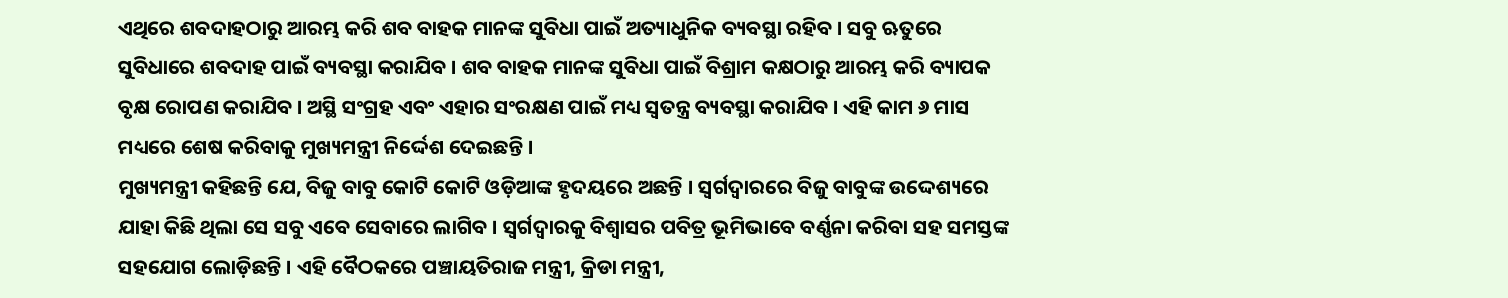ଏଥିରେ ଶବଦାହଠାରୁ ଆରମ୍ଭ କରି ଶବ ବାହକ ମାନଙ୍କ ସୁବିଧା ପାଇଁ ଅତ୍ୟାଧୁନିକ ବ୍ୟବସ୍ଥା ରହିବ । ସବୁ ଋତୁରେ ସୁବିଧାରେ ଶବଦାହ ପାଇଁ ବ୍ୟବସ୍ଥା କରାଯିବ । ଶବ ବାହକ ମାନଙ୍କ ସୁବିଧା ପାଇଁ ବିଶ୍ରାମ କକ୍ଷଠାରୁ ଆରମ୍ଭ କରି ବ୍ୟାପକ ବୃକ୍ଷ ରୋପଣ କରାଯିବ । ଅସ୍ଥି ସଂଗ୍ରହ ଏବଂ ଏହାର ସଂରକ୍ଷଣ ପାଇଁ ମଧ୍ୟ ସ୍ୱତନ୍ତ୍ର ବ୍ୟବସ୍ଥା କରାଯିବ । ଏହି କାମ ୬ ମାସ ମଧ୍ୟରେ ଶେଷ କରିବାକୁ ମୁଖ୍ୟମନ୍ତ୍ରୀ ନିର୍ଦ୍ଦେଶ ଦେଇଛନ୍ତି ।
ମୁଖ୍ୟମନ୍ତ୍ରୀ କହିଛନ୍ତି ଯେ, ବିଜୁ ବାବୁ କୋଟି କୋଟି ଓଡ଼ିଆଙ୍କ ହୃଦୟରେ ଅଛନ୍ତି । ସ୍ୱର୍ଗଦ୍ୱାରରେ ବିଜୁ ବାବୁଙ୍କ ଉଦ୍ଦେଶ୍ୟରେ ଯାହା କିଛି ଥିଲା ସେ ସବୁ ଏବେ ସେବାରେ ଲାଗିବ । ସ୍ୱର୍ଗଦ୍ୱାରକୁ ବିଶ୍ୱାସର ପବିତ୍ର ଭୂମିଭାବେ ବର୍ଣ୍ଣନା କରିବା ସହ ସମସ୍ତଙ୍କ ସହଯୋଗ ଲୋଡ଼ିଛନ୍ତି । ଏହି ବୈଠକରେ ପଞ୍ଚାୟତିରାଜ ମନ୍ତ୍ରୀ, କ୍ରିଡା ମନ୍ତ୍ରୀ,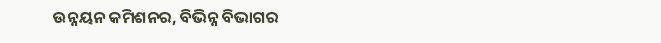ଉନ୍ନୟନ କମିଶନର, ବିଭିନ୍ନ ବିଭାଗର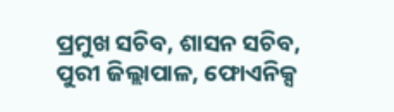ପ୍ରମୁଖ ସଚିବ, ଶାସନ ସଚିବ, ପୁରୀ ଜିଲ୍ଲାପାଳ, ଫୋଏନିକ୍ସ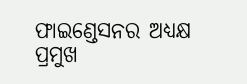ଫାଇଣ୍ଡେସନର ଅଧ୍ୟକ୍ଷ ପ୍ରମୁଖ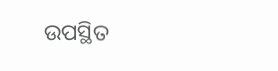ଉପସ୍ଥିତ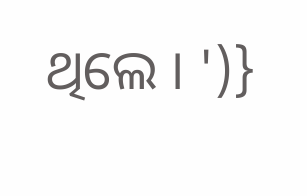ଥିଲେ । ')}